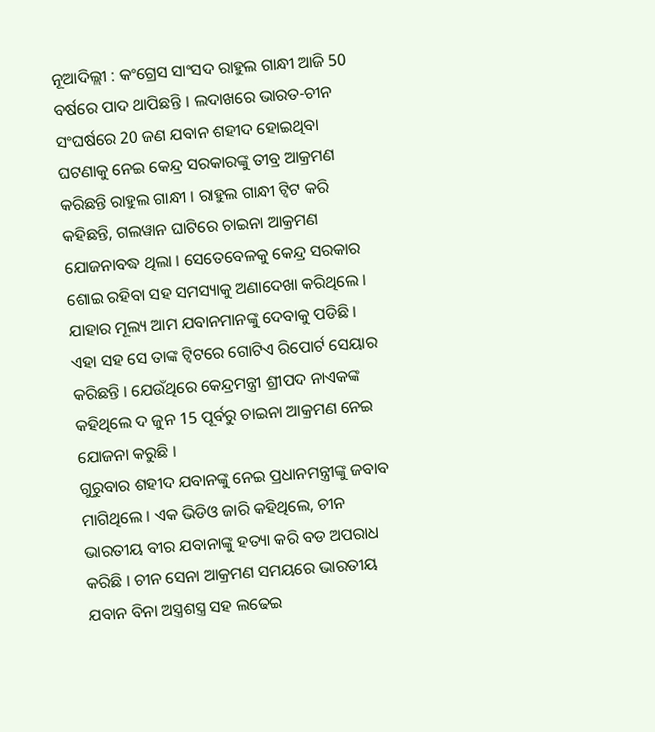ନୂଆଦିଲ୍ଲୀ : କଂଗ୍ରେସ ସାଂସଦ ରାହୁଲ ଗାନ୍ଧୀ ଆଜି 50 ବର୍ଷରେ ପାଦ ଥାପିଛନ୍ତି । ଲଦାଖରେ ଭାରତ-ଚୀନ ସଂଘର୍ଷରେ 20 ଜଣ ଯବାନ ଶହୀଦ ହୋଇଥିବା ଘଟଣାକୁ ନେଇ କେନ୍ଦ୍ର ସରକାରଙ୍କୁ ତୀବ୍ର ଆକ୍ରମଣ କରିଛନ୍ତି ରାହୁଲ ଗାନ୍ଧୀ । ରାହୁଲ ଗାନ୍ଧୀ ଟ୍ବିଟ କରି କହିଛନ୍ତି, ଗଲୱାନ ଘାଟିରେ ଚାଇନା ଆକ୍ରମଣ ଯୋଜନାବଦ୍ଧ ଥିଲା । ସେତେବେଳକୁ କେନ୍ଦ୍ର ସରକାର ଶୋଇ ରହିବା ସହ ସମସ୍ୟାକୁ ଅଣାଦେଖା କରିଥିଲେ । ଯାହାର ମୂଲ୍ୟ ଆମ ଯବାନମାନଙ୍କୁ ଦେବାକୁ ପଡିଛି । ଏହା ସହ ସେ ତାଙ୍କ ଟ୍ବିଟରେ ଗୋଟିଏ ରିପୋର୍ଟ ସେୟାର କରିଛନ୍ତି । ଯେଉଁଥିରେ କେନ୍ଦ୍ରମନ୍ତ୍ରୀ ଶ୍ରୀପଦ ନାଏକଙ୍କ କହିଥିଲେ ଦ ଜୁନ 15 ପୂର୍ବରୁ ଚାଇନା ଆକ୍ରମଣ ନେଇ ଯୋଜନା କରୁଛି ।
ଗୁରୁବାର ଶହୀଦ ଯବାନଙ୍କୁ ନେଇ ପ୍ରଧାନମନ୍ତ୍ରୀଙ୍କୁ ଜବାବ ମାଗିଥିଲେ । ଏକ ଭିଡିଓ ଜାରି କହିଥିଲେ, ଚୀନ ଭାରତୀୟ ବୀର ଯବାନାଙ୍କୁ ହତ୍ୟା କରି ବଡ ଅପରାଧ କରିଛି । ଚୀନ ସେନା ଆକ୍ରମଣ ସମୟରେ ଭାରତୀୟ ଯବାନ ବିନା ଅସ୍ତ୍ରଶସ୍ତ୍ର ସହ ଲଢେଇ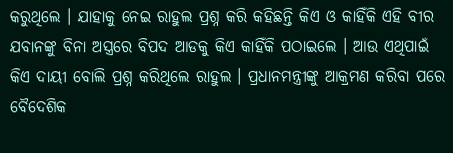କରୁଥିଲେ । ଯାହାକୁ ନେଇ ରାହୁଲ ପ୍ରଶ୍ନ କରି କହିଛନ୍ତି କିଏ ଓ କାହିଁକି ଏହି ବୀର ଯବାନଙ୍କୁ ବିନା ଅସ୍ତ୍ରରେ ବିପଦ ଆଡକୁ କିଏ କାହିଁକି ପଠାଇଲେ । ଆଉ ଏଥିପାଇଁ କିଏ ଦାୟୀ ବୋଲି ପ୍ରଶ୍ନ କରିଥିଲେ ରାହୁଲ । ପ୍ରଧାନମନ୍ତ୍ରୀଙ୍କୁ ଆକ୍ରମଣ କରିବା ପରେ ବୈଦେଶିକ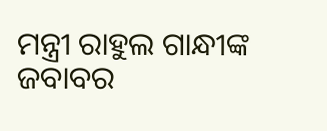ମନ୍ତ୍ରୀ ରାହୁଲ ଗାନ୍ଧୀଙ୍କ ଜବାବର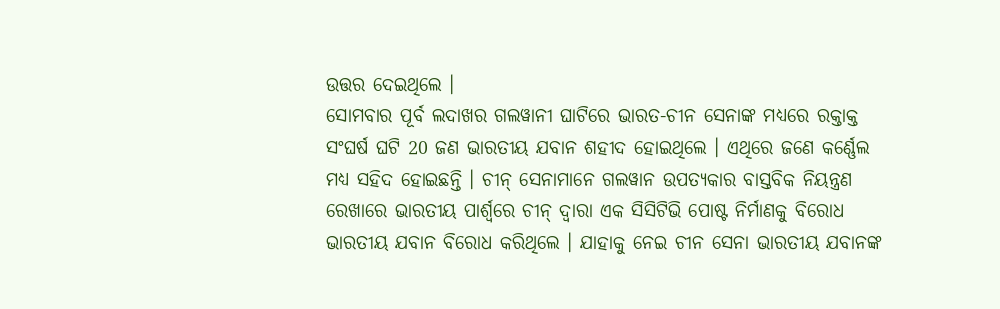ଉତ୍ତର ଦେଇଥିଲେ ।
ସୋମବାର ପୂର୍ବ ଲଦାଖର ଗଲୱାନୀ ଘାଟିରେ ଭାରତ-ଚୀନ ସେନାଙ୍କ ମଧ୍ୟରେ ରକ୍ତାକ୍ତ ସଂଘର୍ଷ ଘଟି 20 ଜଣ ଭାରତୀୟ ଯବାନ ଶହୀଦ ହୋଇଥିଲେ । ଏଥିରେ ଜଣେ କର୍ଣ୍ଣେଲ ମଧ୍ୟ ସହିଦ ହୋଇଛନ୍ତି । ଚୀନ୍ ସେନାମାନେ ଗଲୱାନ ଉପତ୍ୟକାର ବାସ୍ତବିକ ନିୟନ୍ତ୍ରଣ ରେଖାରେ ଭାରତୀୟ ପାର୍ଶ୍ୱରେ ଚୀନ୍ ଦ୍ୱାରା ଏକ ସିସିଟିଭି ପୋଷ୍ଟ ନିର୍ମାଣକୁ ବିରୋଧ ଭାରତୀୟ ଯବାନ ବିରୋଧ କରିଥିଲେ । ଯାହାକୁ ନେଇ ଚୀନ ସେନା ଭାରତୀୟ ଯବାନଙ୍କ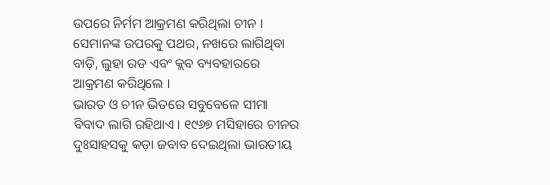ଉପରେ ନିର୍ମମ ଆକ୍ରମଣ କରିଥିଲା ଚୀନ । ସେମାନଙ୍କ ଉପରକୁ ପଥର, ନଖରେ ଲାଗିଥିବା ବାଡ଼ି, ଲୁହା ରଡ ଏବଂ କ୍ଲବ ବ୍ୟବହାରରେ ଆକ୍ରମଣ କରିଥିଲେ ।
ଭାରତ ଓ ଚୀନ ଭିତରେ ସବୁବେଳେ ସୀମା ବିବାଦ ଲାଗି ରହିଥାଏ। ୧୯୬୭ ମସିହାରେ ଚୀନର ଦୁଃସାହସକୁ କଡ଼ା ଜବାବ ଦେଇଥିଲା ଭାରତୀୟ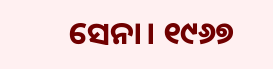ସେନା। ୧୯୬୭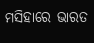ମସିହାରେ ଭାରତ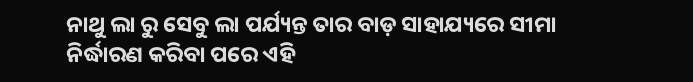ନାଥୁ ଲା ରୁ ସେବୁ ଲା ପର୍ଯ୍ୟନ୍ତ ତାର ବାଡ଼ ସାହାଯ୍ୟରେ ସୀମା ନିର୍ଦ୍ଧାରଣ କରିବା ପରେ ଏହି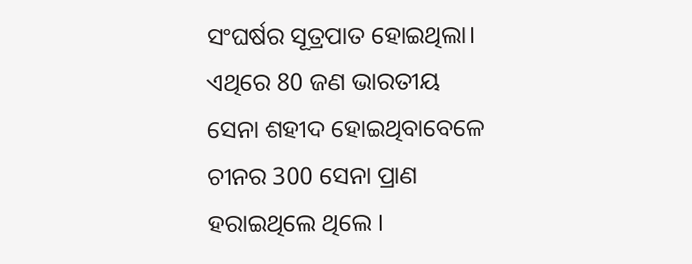ସଂଘର୍ଷର ସୂତ୍ରପାତ ହୋଇଥିଲା। ଏଥିରେ 80 ଜଣ ଭାରତୀୟ ସେନା ଶହୀଦ ହୋଇଥିବାବେଳେ ଚୀନର 300 ସେନା ପ୍ରାଣ ହରାଇଥିଲେ ଥିଲେ ।